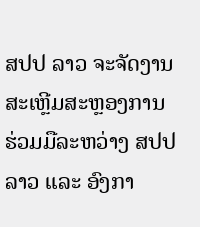ສປປ ລາວ ຈະຈັດງານສະເຫຼີມສະຫຼອງການ ຮ່ວມມືລະຫວ່າງ ສປປ ລາວ ແລະ ອົງກາ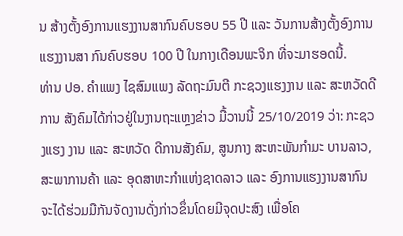ນ ສ້າງຕັ້ງອົງການແຮງງານສາກົນຄົບຮອບ 55 ປີ ແລະ ວັນການສ້າງຕັ້ງອົງການແຮງງານສາ ກົນຄົບຮອບ 100 ປີ ໃນກາງເດືອນພະຈິກ ທີ່ຈະມາຮອດນີ້.
ທ່ານ ປອ. ຄຳແພງ ໄຊສົມແພງ ລັດຖະມົນຕີ ກະຊວງແຮງງານ ແລະ ສະຫວັດດີການ ສັງຄົມໄດ້ກ່າວຢູ່ໃນງານຖະແຫຼງຂ່າວ ມື້ວານນີ້ 25/10/2019 ວ່າ: ກະຊວງແຮງ ງານ ແລະ ສະຫວັດ ດີການສັງຄົມ, ສູນກາງ ສະຫະພັນກໍາມະ ບານລາວ, ສະພາການຄ້າ ແລະ ອຸດສາຫະກໍາແຫ່ງຊາດລາວ ແລະ ອົງການແຮງງານສາກົນຈະໄດ້ຮ່ວມມືກັນຈັດງານດັ່ງກ່າວຂຶ່ນໂດຍມີຈຸດປະສົງ ເພື່ອໂຄ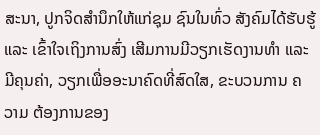ສະນາ, ປູກຈິດສໍານຶກໃຫ້ແກ່ຊຸມ ຊົນໃນທົ່ວ ສັງຄົມໄດ້ຮັບຮູ້ ແລະ ເຂົ້າໃຈເຖິງການສົ່ງ ເສີມການມີວຽກເຮັດງານທໍາ ແລະ ມີຄຸນຄ່າ, ວຽກເພື່ອອະນາຄົດທີ່ສົດໃສ, ຂະບວນການ ຄວາມ ຕ້ອງການຂອງ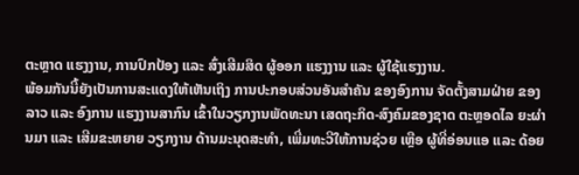ຕະຫຼາດ ແຮງງານ, ການປົກປ້ອງ ແລະ ສົ່ງເສີມສິດ ຜູ້ອອກ ແຮງງານ ແລະ ຜູ້ໃຊ້ແຮງງານ.
ພ້ອມກັນນີ້ຍັງເປັນການສະແດງໃຫ້ເຫັນເຖິງ ການປະກອບສ່ວນອັນສໍາຄັນ ຂອງອົງການ ຈັດຕັ້ງສາມຝ່າຍ ຂອງລາວ ແລະ ອົງການ ແຮງງານສາກົນ ເຂົ້າໃນວຽກງານພັດທະນາ ເສດຖະກິດ-ສົງຄົມຂອງຊາດ ຕະຫຼອດໄລ ຍະຜ່ານມາ ແລະ ເສີມຂະຫຍາຍ ວຽກງານ ດ້ານມະນຸດສະທໍາ, ເພີ່ມທະວີໃຫ້ການຊ່ວຍ ເຫຼືອ ຜູ້ທີ່ອ່ອນແອ ແລະ ດ້ອຍ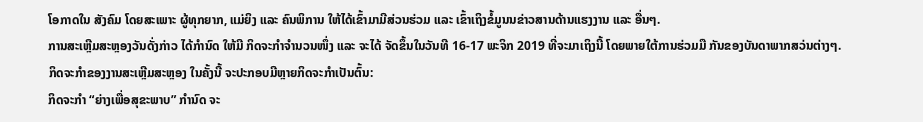ໂອກາດໃນ ສັງຄົມ ໂດຍສະເພາະ ຜູ້ທຸກຍາກ, ແມ່ຍິງ ແລະ ຄົນພິການ ໃຫ້ໄດ້ເຂົ້າມາມີສ່ວນຮ່ວມ ແລະ ເຂົ້າເຖິງຂໍ້ມູນນຂ່າວສານດ້ານແຮງງານ ແລະ ອື່ນໆ.
ການສະເຫຼີມສະຫຼອງວັນດັ່ງກ່າວ ໄດ້ກຳນົດ ໃຫ້ມີ ກິດຈະກຳຈຳນວນໜຶ່ງ ແລະ ຈະໄດ້ ຈັດຂຶ້ນໃນວັນທີ 16-17 ພະຈິກ 2019 ທີ່ຈະມາເຖິງນີ້ ໂດຍພາຍໃຕ້ການຮ່ວມມື ກັນຂອງບັນດາພາກສວ່ນຕ່າງໆ.
ກິດຈະກຳຂອງງານສະເຫຼີມສະຫຼອງ ໃນຄັ້ງນີ້ ຈະປະກອບມີຫຼາຍກິດຈະກໍາເປັນຕົ້ນ:
ກິດຈະກໍາ “ຍ່າງເພື່ອສຸຂະພາບ” ກໍານົດ ຈະ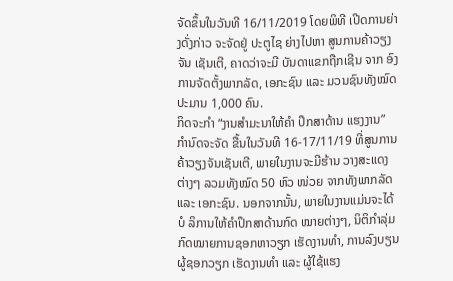ຈັດຂຶ້ນໃນວັນທີ 16/11/2019 ໂດຍພິທີ ເປີດການຍ່າງດັ່ງກ່າວ ຈະຈັດຢູ່ ປະຕູໄຊ ຍ່າງໄປຫາ ສູນການຄ້າວຽງຈັນ ເຊັນເຕີ, ຄາດວ່າຈະມີ ບັນດາແຂກຖືກເຊີນ ຈາກ ອົງການຈັດຕັ້ງພາກລັດ, ເອກະຊົນ ແລະ ມວນຊົນທັງໝົດປະມານ 1,000 ຄົນ.
ກິດຈະກຳ “ງານສໍາມະນາໃຫ້ຄໍາ ປຶກສາດ້ານ ແຮງງານ” ກໍານົດຈະຈັດ ຂື້ນໃນວັນທີ 16-17/11/19 ທີ່ສູນການ ຄ້າວຽງຈັນເຊັນເຕີ, ພາຍໃນງານຈະມີຮ້ານ ວາງສະແດງຕ່າງໆ ລວມທັງໝົດ 50 ຫົວ ໜ່ວຍ ຈາກທັງພາກລັດ ແລະ ເອກະຊົນ. ນອກຈາກນັ້ນ, ພາຍໃນງານແມ່ນຈະໄດ້ບໍ ລິການໃຫ້ຄໍາປຶກສາດ້ານກົດ ໝາຍຕ່າງໆ, ນິຕິກໍາລຸ່ມກົດໝາຍການຊອກຫາວຽກ ເຮັດງານທຳ, ການລົງບຽນຜູ້ຊອກວຽກ ເຮັດງານທໍາ ແລະ ຜູ້ໃຊ້ແຮງ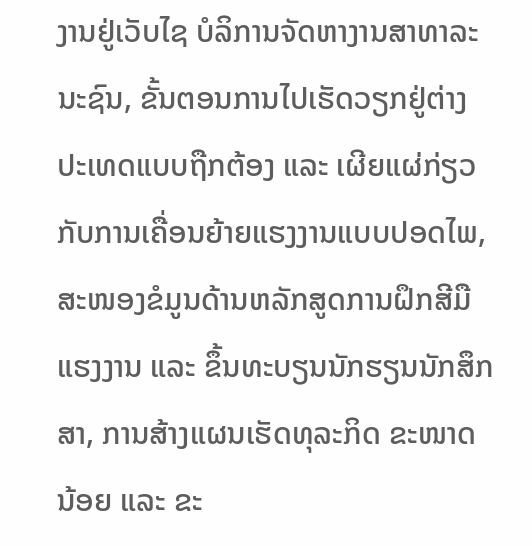ງານຢູ່ເວັບໄຊ ບໍລິການຈັດຫາງານສາທາລະນະຊົນ, ຂັ້ນຕອນການໄປເຮັດວຽກຢູ່ຕ່າງ ປະເທດແບບຖືກຕ້ອງ ແລະ ເຜີຍແຜ່ກ່ຽວ ກັບການເຄື່ອນຍ້າຍແຮງງານແບບປອດໄພ, ສະໜອງຂໍມູນດ້ານຫລັກສູດການຝຶກສີມືແຮງງານ ແລະ ຂຶ້ນທະບຽນນັກຮຽນນັກສຶກສາ, ການສ້າງແຜນເຮັດທຸລະກິດ ຂະໜາດນ້ອຍ ແລະ ຂະ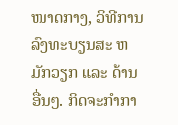ໜາດກາງ, ວິທີການລົງທະບຽນສະ ຫມັກວຽກ ແລະ ດ້ານອື່ນໆ. ກິດຈະກໍາກາ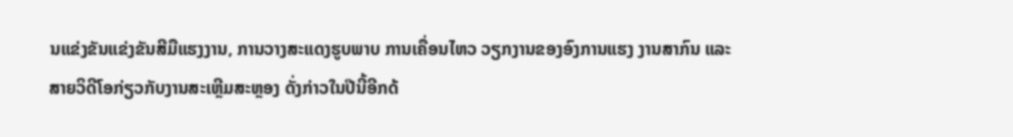ນແຂ່ງຂັນແຂ່ງຂັນສີມືແຮງງານ, ການວາງສະແດງຮູບພາບ ການເຄື່ອນໄຫວ ວຽກງານຂອງອົງການແຮງ ງານສາກົນ ແລະ ສາຍວິດີໂອກ່ຽວກັບງານສະເຫຼີມສະຫຼອງ ດັ່ງກ່າວໃນປີນີ້ອີກດ້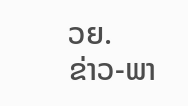ວຍ.
ຂ່າວ-ພາ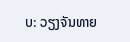ບ: ວຽງຈັນທາຍ